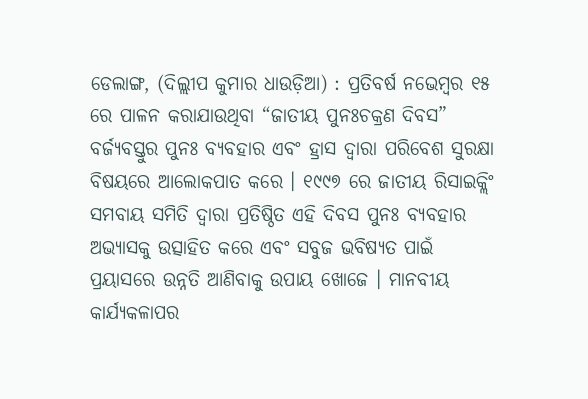ଡେଲାଙ୍ଗ, (ଦିଲ୍ଲୀପ କୁମାର ଧାଉଡ଼ିଆ) : ପ୍ରତିବର୍ଷ ନଭେମ୍ବର ୧୫ ରେ ପାଳନ କରାଯାଉଥିବା “ଜାତୀୟ ପୁନଃଚକ୍ରଣ ଦିବସ” ବର୍ଜ୍ୟବସ୍ତୁର ପୁନଃ ବ୍ୟବହାର ଏବଂ ହ୍ରାସ ଦ୍ଵାରା ପରିବେଶ ସୁରକ୍ଷା ବିଷୟରେ ଆଲୋକପାତ କରେ । ୧୯୯୭ ରେ ଜାତୀୟ ରିସାଇକ୍ଲିଂ ସମବାୟ ସମିତି ଦ୍ୱାରା ପ୍ରତିଷ୍ଠିତ ଏହି ଦିବସ ପୁନଃ ବ୍ୟବହାର ଅଭ୍ୟାସକୁ ଉତ୍ସାହିତ କରେ ଏବଂ ସବୁଜ ଭବିଷ୍ୟତ ପାଇଁ ପ୍ରୟାସରେ ଉନ୍ନତି ଆଣିବାକୁ ଉପାୟ ଖୋଜେ । ମାନବୀୟ କାର୍ଯ୍ୟକଳାପର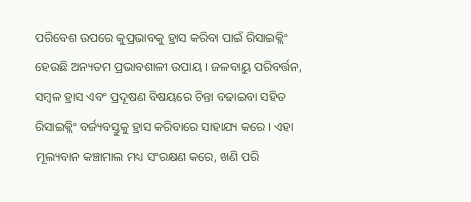ପରିବେଶ ଉପରେ କୁପ୍ରଭାବକୁ ହ୍ରାସ କରିବା ପାଇଁ ରିସାଇକ୍ଲିଂ ହେଉଛି ଅନ୍ୟତମ ପ୍ରଭାବଶାଳୀ ଉପାୟ । ଜଳବାୟୁ ପରିବର୍ତ୍ତନ, ସମ୍ବଳ ହ୍ରାସ ଏବଂ ପ୍ରଦୂଷଣ ବିଷୟରେ ଚିନ୍ତା ବଢାଇବା ସହିତ ରିସାଇକ୍ଲିଂ ବର୍ଜ୍ୟବସ୍ତୁକୁ ହ୍ରାସ କରିବାରେ ସାହାଯ୍ୟ କରେ । ଏହା ମୂଲ୍ୟବାନ କଞ୍ଚାମାଲ ମଧ୍ୟ ସଂରକ୍ଷଣ କରେ, ଖଣି ପରି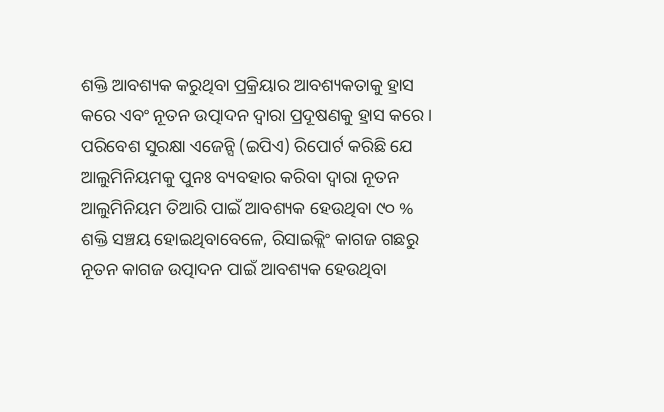ଶକ୍ତି ଆବଶ୍ୟକ କରୁଥିବା ପ୍ରକ୍ରିୟାର ଆବଶ୍ୟକତାକୁ ହ୍ରାସ କରେ ଏବଂ ନୂତନ ଉତ୍ପାଦନ ଦ୍ୱାରା ପ୍ରଦୂଷଣକୁ ହ୍ରାସ କରେ । ପରିବେଶ ସୁରକ୍ଷା ଏଜେନ୍ସି (ଇପିଏ) ରିପୋର୍ଟ କରିଛି ଯେ ଆଲୁମିନିୟମକୁ ପୁନଃ ବ୍ୟବହାର କରିବା ଦ୍ୱାରା ନୂତନ ଆଲୁମିନିୟମ ତିଆରି ପାଇଁ ଆବଶ୍ୟକ ହେଉଥିବା ୯୦ % ଶକ୍ତି ସଞ୍ଚୟ ହୋଇଥିବାବେଳେ, ରିସାଇକ୍ଲିଂ କାଗଜ ଗଛରୁ ନୂତନ କାଗଜ ଉତ୍ପାଦନ ପାଇଁ ଆବଶ୍ୟକ ହେଉଥିବା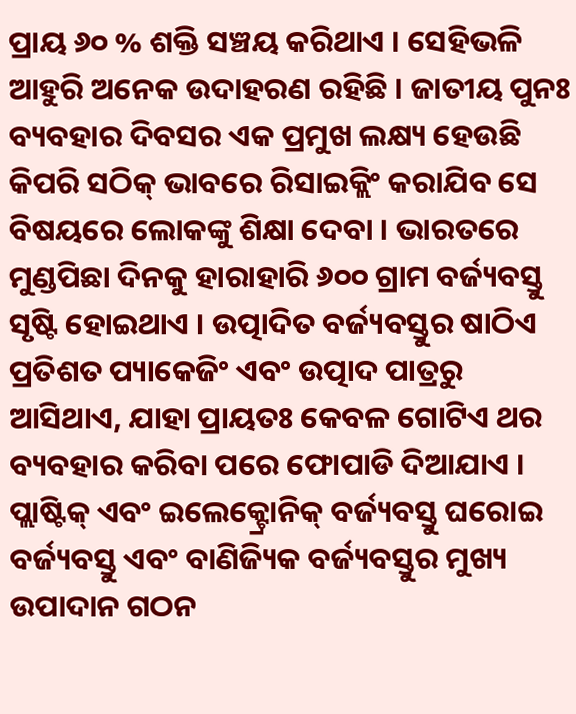ପ୍ରାୟ ୬୦ % ଶକ୍ତି ସଞ୍ଚୟ କରିଥାଏ । ସେହିଭଳି ଆହୁରି ଅନେକ ଉଦାହରଣ ରହିଛି । ଜାତୀୟ ପୁନଃ ବ୍ୟବହାର ଦିବସର ଏକ ପ୍ରମୁଖ ଲକ୍ଷ୍ୟ ହେଉଛି କିପରି ସଠିକ୍ ଭାବରେ ରିସାଇକ୍ଲିଂ କରାଯିବ ସେ ବିଷୟରେ ଲୋକଙ୍କୁ ଶିକ୍ଷା ଦେବା । ଭାରତରେ ମୁଣ୍ଡପିଛା ଦିନକୁ ହାରାହାରି ୬୦୦ ଗ୍ରାମ ବର୍ଜ୍ୟବସ୍ତୁ ସୃଷ୍ଟି ହୋଇଥାଏ । ଉତ୍ପାଦିତ ବର୍ଜ୍ୟବସ୍ତୁର ଷାଠିଏ ପ୍ରତିଶତ ପ୍ୟାକେଜିଂ ଏବଂ ଉତ୍ପାଦ ପାତ୍ରରୁ ଆସିଥାଏ, ଯାହା ପ୍ରାୟତଃ କେବଳ ଗୋଟିଏ ଥର ବ୍ୟବହାର କରିବା ପରେ ଫୋପାଡି ଦିଆଯାଏ । ପ୍ଲାଷ୍ଟିକ୍ ଏବଂ ଇଲେକ୍ଟ୍ରୋନିକ୍ ବର୍ଜ୍ୟବସ୍ତୁ ଘରୋଇ ବର୍ଜ୍ୟବସ୍ତୁ ଏବଂ ବାଣିଜ୍ୟିକ ବର୍ଜ୍ୟବସ୍ତୁର ମୁଖ୍ୟ ଉପାଦାନ ଗଠନ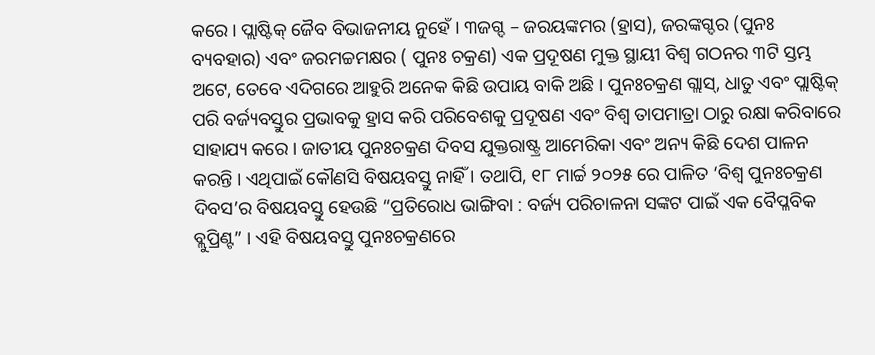କରେ । ପ୍ଲାଷ୍ଟିକ୍ ଜୈବ ବିଭାଜନୀୟ ନୁହେଁ । ୩ଜଗ୍ଦ – ଜରୟଙ୍କମର (ହ୍ରାସ), ଜରଙ୍କଗ୍ଦର (ପୁନଃ ବ୍ୟବହାର) ଏବଂ ଜରମଚ୍ଚମକ୍ଷର ( ପୁନଃ ଚକ୍ରଣ) ଏକ ପ୍ରଦୂଷଣ ମୁକ୍ତ ସ୍ଥାୟୀ ବିଶ୍ୱ ଗଠନର ୩ଟି ସ୍ତମ୍ଭ ଅଟେ, ତେବେ ଏଦିଗରେ ଆହୁରି ଅନେକ କିଛି ଉପାୟ ବାକି ଅଛି । ପୁନଃଚକ୍ରଣ ଗ୍ଲାସ୍, ଧାତୁ ଏବଂ ପ୍ଲାଷ୍ଟିକ୍ ପରି ବର୍ଜ୍ୟବସ୍ତୁର ପ୍ରଭାବକୁ ହ୍ରାସ କରି ପରିବେଶକୁ ପ୍ରଦୂଷଣ ଏବଂ ବିଶ୍ୱ ତାପମାତ୍ରା ଠାରୁ ରକ୍ଷା କରିବାରେ ସାହାଯ୍ୟ କରେ । ଜାତୀୟ ପୁନଃଚକ୍ରଣ ଦିବସ ଯୁକ୍ତରାଷ୍ଟ୍ର ଆମେରିକା ଏବଂ ଅନ୍ୟ କିଛି ଦେଶ ପାଳନ କରନ୍ତି । ଏଥିପାଇଁ କୌଣସି ବିଷୟବସ୍ତୁ ନାହିଁ । ତଥାପି, ୧୮ ମାର୍ଚ୍ଚ ୨୦୨୫ ରେ ପାଳିତ ‘ବିଶ୍ୱ ପୁନଃଚକ୍ରଣ ଦିବସ’ର ବିଷୟବସ୍ତୁ ହେଉଛି “ପ୍ରତିରୋଧ ଭାଙ୍ଗିବା : ବର୍ଜ୍ୟ ପରିଚାଳନା ସଙ୍କଟ ପାଇଁ ଏକ ବୈପ୍ଳବିକ ବ୍ଲୁପ୍ରିଣ୍ଟ” । ଏହି ବିଷୟବସ୍ତୁ ପୁନଃଚକ୍ରଣରେ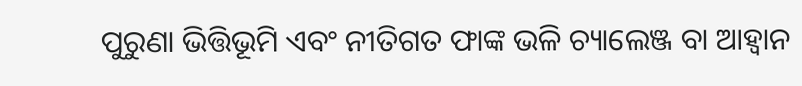ପୁରୁଣା ଭିତ୍ତିଭୂମି ଏବଂ ନୀତିଗତ ଫାଙ୍କ ଭଳି ଚ୍ୟାଲେଞ୍ଜ ବା ଆହ୍ଵାନ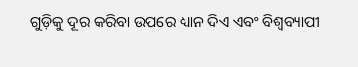ଗୁଡ଼ିକୁ ଦୂର କରିବା ଉପରେ ଧ୍ୟାନ ଦିଏ ଏବଂ ବିଶ୍ୱବ୍ୟାପୀ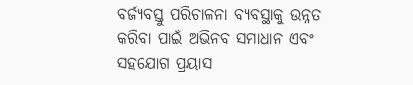ବର୍ଜ୍ୟବସ୍ତୁ ପରିଚାଳନା ବ୍ୟବସ୍ଥାକୁ ଉନ୍ନତ କରିବା ପାଇଁ ଅଭିନବ ସମାଧାନ ଏବଂ ସହଯୋଗ ପ୍ରୟାସ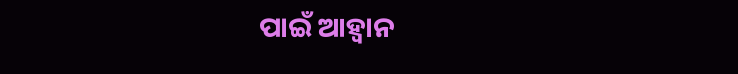ପାଇଁ ଆହ୍ୱାନ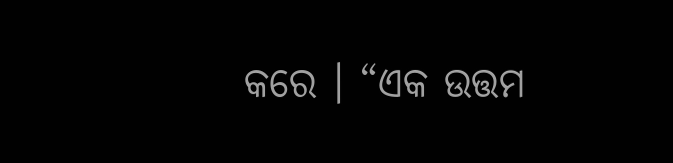କରେ । “ଏକ ଉତ୍ତମ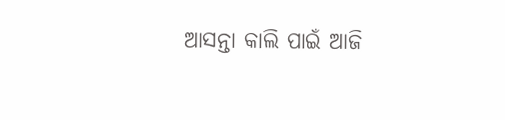ଆସନ୍ତା କାଲି ପାଇଁ ଆଜି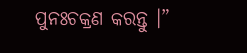ପୁନଃଚକ୍ରଣ କରନ୍ତୁ ।”